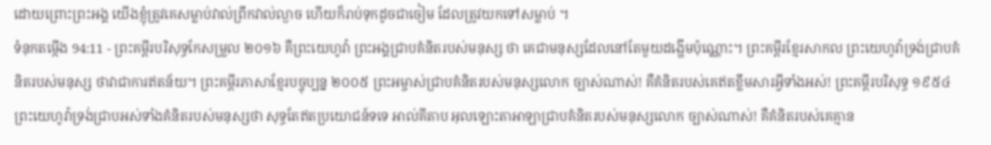ដោយព្រោះព្រះអង្គ យើងខ្ញុំត្រូវគេសម្លាប់វាល់ព្រឹកវាល់ល្ងាច ហើយក៏រាប់ទុកដូចជាចៀម ដែលត្រូវយកទៅសម្លាប់ ។
ទំនុកតម្កើង 94:11 - ព្រះគម្ពីរបរិសុទ្ធកែសម្រួល ២០១៦ គឺព្រះយេហូវ៉ា ព្រះអង្គជ្រាបគំនិតរបស់មនុស្ស ថា គេជាមនុស្សដែលនៅតែមួយដង្ហើមប៉ុណ្ណោះ។ ព្រះគម្ពីរខ្មែរសាកល ព្រះយេហូវ៉ាទ្រង់ជ្រាបគំនិតរបស់មនុស្ស ថាវាជាការឥតន័យ។ ព្រះគម្ពីរភាសាខ្មែរបច្ចុប្បន្ន ២០០៥ ព្រះអម្ចាស់ជ្រាបគំនិតរបស់មនុស្សលោក ច្បាស់ណាស់! គឺគំនិតរបស់គេឥតខ្លឹមសារអ្វីទាំងអស់! ព្រះគម្ពីរបរិសុទ្ធ ១៩៥៤ ព្រះយេហូវ៉ាទ្រង់ជ្រាបអស់ទាំងគំនិតរបស់មនុស្សថា សុទ្ធតែឥតប្រយោជន៍ទទេ អាល់គីតាប អុលឡោះតាអាឡាជ្រាបគំនិតរបស់មនុស្សលោក ច្បាស់ណាស់! គឺគំនិតរបស់គេគ្មាន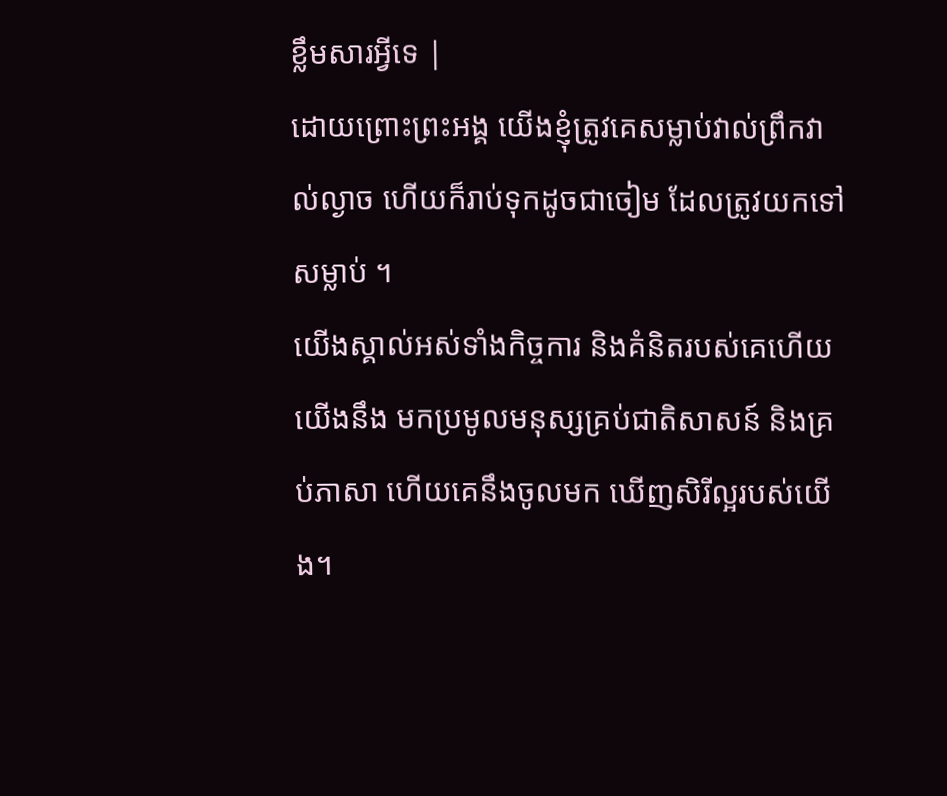ខ្លឹមសារអ្វីទេ |
ដោយព្រោះព្រះអង្គ យើងខ្ញុំត្រូវគេសម្លាប់វាល់ព្រឹកវាល់ល្ងាច ហើយក៏រាប់ទុកដូចជាចៀម ដែលត្រូវយកទៅសម្លាប់ ។
យើងស្គាល់អស់ទាំងកិច្ចការ និងគំនិតរបស់គេហើយ យើងនឹង មកប្រមូលមនុស្សគ្រប់ជាតិសាសន៍ និងគ្រប់ភាសា ហើយគេនឹងចូលមក ឃើញសិរីល្អរបស់យើង។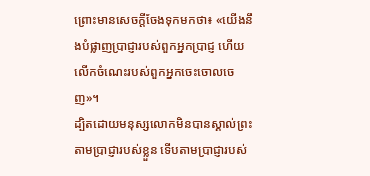ព្រោះមានសេចក្តីចែងទុកមកថា៖ «យើងនឹងបំផ្លាញប្រាជ្ញារបស់ពួកអ្នកប្រាជ្ញ ហើយលើកចំណេះរបស់ពួកអ្នកចេះចោលចេញ»។
ដ្បិតដោយមនុស្សលោកមិនបានស្គាល់ព្រះតាមប្រាជ្ញារបស់ខ្លួន ទើបតាមប្រាជ្ញារបស់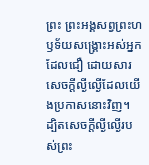ព្រះ ព្រះអង្គសព្វព្រះហឫទ័យសង្គ្រោះអស់អ្នកដែលជឿ ដោយសារសេចក្តីល្ងីល្ងើដែលយើងប្រកាសនោះវិញ។
ដ្បិតសេចក្តីល្ងីល្ងើរបស់ព្រះ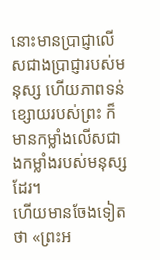នោះមានប្រាជ្ញាលើសជាងប្រាជ្ញារបស់មនុស្ស ហើយភាពទន់ខ្សោយរបស់ព្រះ ក៏មានកម្លាំងលើសជាងកម្លាំងរបស់មនុស្សដែរ។
ហើយមានចែងទៀតថា «ព្រះអ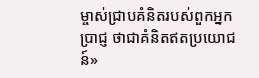ម្ចាស់ជ្រាបគំនិតរបស់ពួកអ្នកប្រាជ្ញ ថាជាគំនិតឥតប្រយោជន៍»